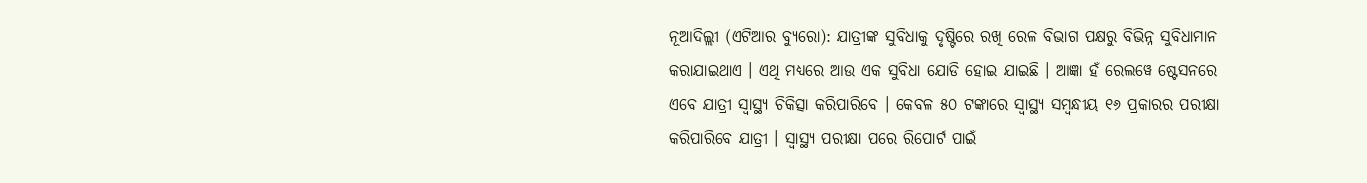ନୂଆଦିଲ୍ଲୀ (ଏଟିଆର ବ୍ୟୁରୋ): ଯାତ୍ରୀଙ୍କ ସୁବିଧାକୁ ଦୃଷ୍ଟିରେ ରଖି ରେଳ ବିଭାଗ ପକ୍ଷରୁ ବିଭିନ୍ନ ସୁବିଧାମାନ କରାଯାଇଥାଏ । ଏଥି ମଧ୍ୟରେ ଆଉ ଏକ ସୁବିଧା ଯୋଡି ହୋଇ ଯାଇଛି । ଆଜ୍ଞା ହଁ ରେଲୱେ ଷ୍ଟେସନରେ ଏବେ ଯାତ୍ରୀ ସ୍ୱାସ୍ଥ୍ୟ ଚିକିତ୍ସା କରିପାରିବେ । କେବଳ ୫୦ ଟଙ୍କାରେ ସ୍ୱାସ୍ଥ୍ୟ ସମ୍ବନ୍ଧୀୟ ୧୬ ପ୍ରକାରର ପରୀକ୍ଷା କରିପାରିବେ ଯାତ୍ରୀ । ସ୍ୱାସ୍ଥ୍ୟ ପରୀକ୍ଷା ପରେ ରିପୋର୍ଟ ପାଇଁ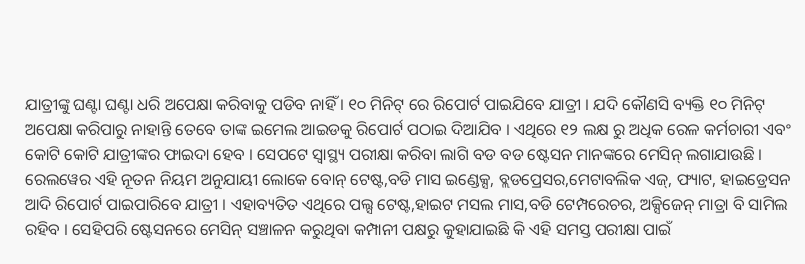ଯାତ୍ରୀଙ୍କୁ ଘଣ୍ଟା ଘଣ୍ଟା ଧରି ଅପେକ୍ଷା କରିବାକୁ ପଡିବ ନାହିଁ । ୧୦ ମିନିଟ୍ ରେ ରିପୋର୍ଟ ପାଇଯିବେ ଯାତ୍ରୀ । ଯଦି କୌଣସି ବ୍ୟକ୍ତି ୧୦ ମିନିଟ୍ ଅପେକ୍ଷା କରିପାରୁ ନାହାନ୍ତି ତେବେ ତାଙ୍କ ଇମେଲ ଆଇଡକୁ ରିପୋର୍ଟ ପଠାଇ ଦିଆଯିବ । ଏଥିରେ ୧୨ ଲକ୍ଷ ରୁ ଅଧିକ ରେଳ କର୍ମଚାରୀ ଏବଂ କୋଟି କୋଟି ଯାତ୍ରୀଙ୍କର ଫାଇଦା ହେବ । ସେପଟେ ସ୍ୱାସ୍ଥ୍ୟ ପରୀକ୍ଷା କରିବା ଲାଗି ବଡ ବଡ ଷ୍ଟେସନ ମାନଙ୍କରେ ମେସିନ୍ ଲଗାଯାଉଛି ।
ରେଲୱେର ଏହି ନୂତନ ନିୟମ ଅନୁଯାୟୀ ଲୋକେ ବୋନ୍ ଟେଷ୍ଟ,ବଡି ମାସ ଇଣ୍ଡେକ୍ସ, ବ୍ଲଡପ୍ରେସର,ମେଟାବଲିକ ଏଜ୍, ଫ୍ୟାଟ, ହାଇଡ୍ରେସନ ଆଦି ରିପୋର୍ଟ ପାଇପାରିବେ ଯାତ୍ରୀ । ଏହାବ୍ୟତିତ ଏଥିରେ ପଲ୍ସ ଟେଷ୍ଟ,ହାଇଟ ମସଲ ମାସ,ବଡି ଟେମ୍ପରେଚର, ଅକ୍ସିଜେନ୍ ମାତ୍ରା ବି ସାମିଲ ରହିବ । ସେହିପରି ଷ୍ଟେସନରେ ମେସିନ୍ ସଞ୍ଚାଳନ କରୁଥିବା କମ୍ପାନୀ ପକ୍ଷରୁ କୁହାଯାଇଛି କି ଏହି ସମସ୍ତ ପରୀକ୍ଷା ପାଇଁ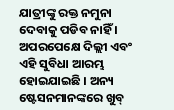ଯାତ୍ରୀଙ୍କୁ ରକ୍ତ ନମୁନା ଦେବାକୁ ପଡିବ ନାହିଁ ।
ଅପରପେକ୍ଷେ ଦିଲ୍ଲୀ ଏବଂ ଏହି ସୁବିଧା ଆରମ୍ଭ ହୋଇଯାଇଛି । ଅନ୍ୟ ଷ୍ଟେସନମାନଙ୍କରେ ଖୁବ୍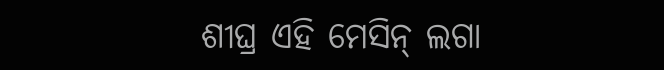ଶୀଘ୍ର ଏହି ମେସିନ୍ ଲଗା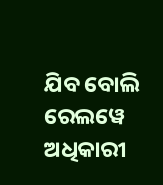ଯିବ ବୋଲି ରେଲୱେ ଅଧିକାରୀ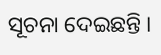ସୂଚନା ଦେଇଛନ୍ତି ।